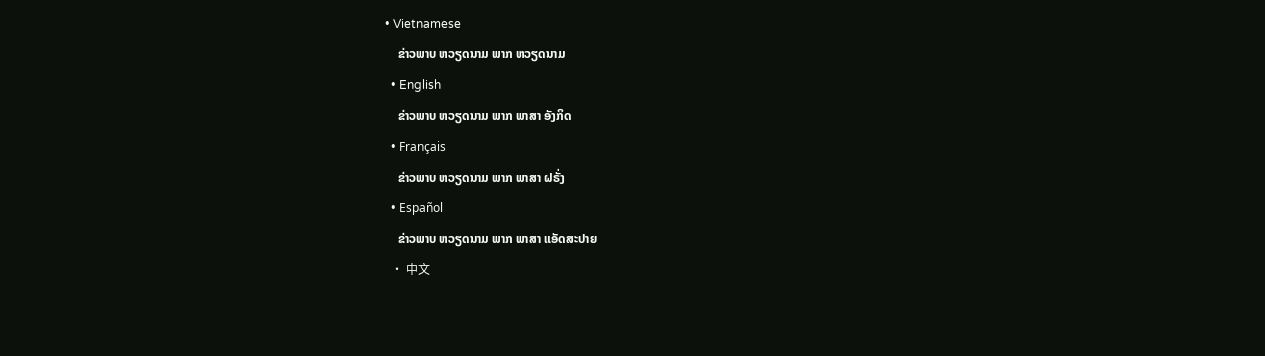• Vietnamese
    ຂ່າວພາບ ຫວຽດນາມ ພາກ ຫວຽດນາມ
  • English
    ຂ່າວພາບ ຫວຽດນາມ ພາກ ພາສາ ອັງກິດ
  • Français
    ຂ່າວພາບ ຫວຽດນາມ ພາກ ພາສາ ຝຣັ່ງ
  • Español
    ຂ່າວພາບ ຫວຽດນາມ ພາກ ພາສາ ແອັດສະປາຍ
  • 中文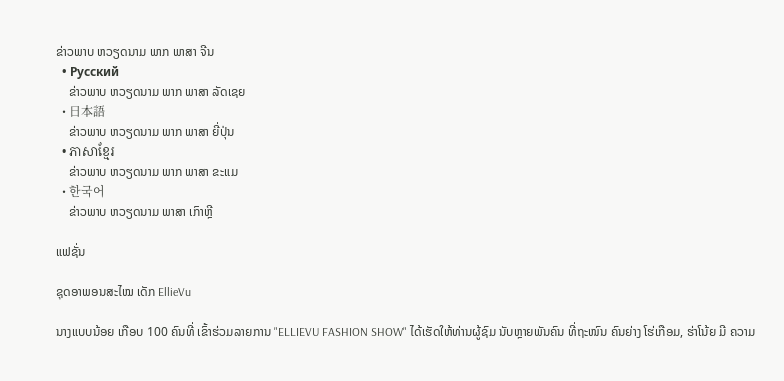ຂ່າວພາບ ຫວຽດນາມ ພາກ ພາສາ ຈີນ
  • Русский
    ຂ່າວພາບ ຫວຽດນາມ ພາກ ພາສາ ລັດເຊຍ
  • 日本語
    ຂ່າວພາບ ຫວຽດນາມ ພາກ ພາສາ ຍີ່ປຸ່ນ
  • ភាសាខ្មែរ
    ຂ່າວພາບ ຫວຽດນາມ ພາກ ພາສາ ຂະແມ
  • 한국어
    ຂ່າວພາບ ຫວຽດນາມ ພາສາ ເກົາຫຼີ

ແຟຊັ່ນ

ຊຸດອາພອນສະໄໝ ເດັກ EllieVu

ນາງແບບນ້ອຍ ເກືອບ 100 ຄົນທີ່ ເຂົ້າຮ່ວມລາຍການ "ELLIEVU FASHION SHOW" ໄດ້ເຮັດໃຫ້ທ່ານຜູ້ຊົມ ນັບຫຼາຍພັນຄົນ ທີ່ຖະໜົນ ຄົນຍ່າງ ໂຮ່ເກືອມ, ຮ່າໂນ້ຍ ມີ ຄວາມ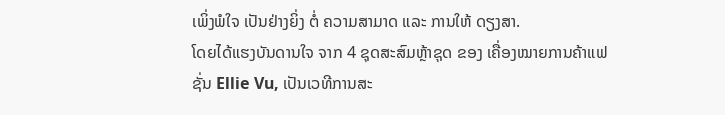ເພິ່ງພໍໃຈ ເປັນຢ່າງຍິ່ງ ຕໍ່ ຄວາມສາມາດ ແລະ ການໃຫ້ ດຽງສາ.
ໂດຍໄດ້ແຮງບັນດານໃຈ ຈາກ 4 ຊຸດສະສົມຫຼ້າຊຸດ ຂອງ ເຄື່ອງໝາຍການຄ້າແຟຊັ່ນ Ellie Vu, ເປັນເວທີການສະ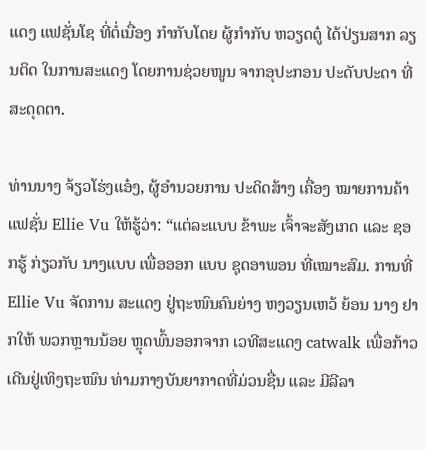ແດງ ແຟຊັ່ນໂຊ ທີ່ຕໍ່ເນື່ອງ ກຳກັບໂດຍ ຜູ້ກຳກັບ ຫວຽດຕູ໋ ໄດ້ປ່ຽນສາກ ລຽນຕິດ ໃນການສະແດງ ໂດຍການຊ່ວຍໜູນ ຈາກອຸປະກອນ ປະດັບປະດາ ທີ່ສະດຸດຕາ.

ທ່ານນາງ ຈ້ຽວໂຮ່ງແອ໋ງ, ຜູ້ອຳນວຍການ ປະດິດສ້າງ ເຄື່ອງ ໝາຍການຄ້າ ແຟຊັ່ນ Ellie Vu ໃຫ້ຮູ້ວ່າ: “ແຕ່ລະແບບ ຂ້າພະ ເຈົ້າຈະສັງເກດ ແລະ ຊອກຮູ້ ກ່ຽວກັບ ນາງແບບ ເພື່ອອອກ ແບບ ຊຸດອາພອນ ທີ່ເໝາະສົມ. ການທີ່ Ellie Vu ຈັດການ ສະແດງ ຢູ່ຖະໜົນຄົນຍ່າງ ຫງວຽນເຫວ້ ຍ້ອນ ນາງ ຢາກໃຫ້ ພວກຫຼານນ້ອຍ ຫຼຸດພົ້ນອອກຈາກ ເວທີສະແດງ catwalk ເພື່ອກ້າວເດີນຢູ່ເທິງຖະໜົນ ທ່າມກາງບັນຍາກາດທີ່ມ່ວນຊື່ນ ແລະ ມີລີລາ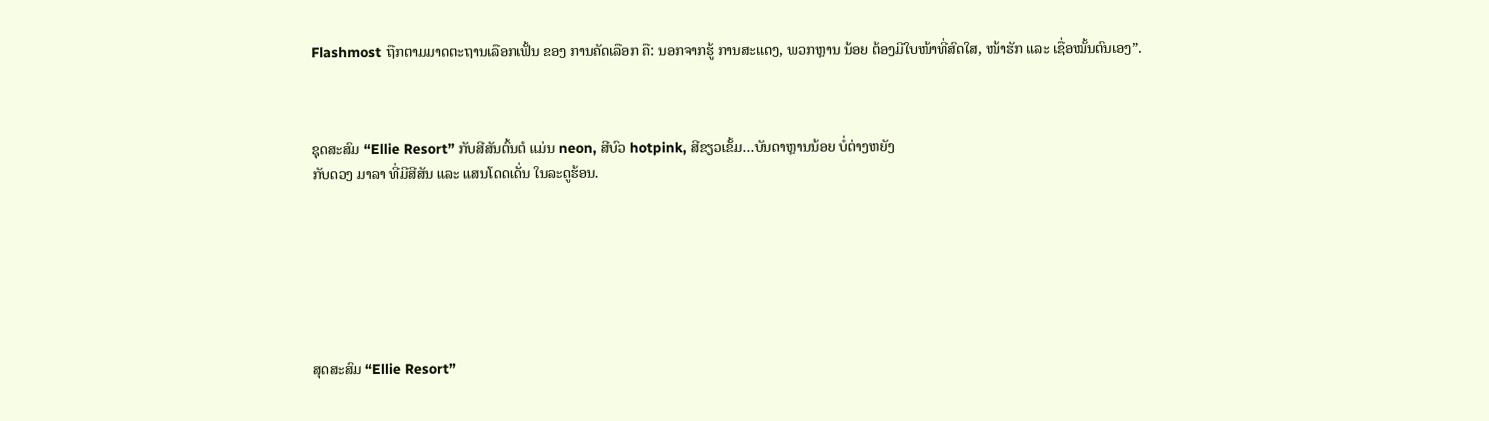Flashmost ຖືກຕາມມາດຕະຖານເລືອກເຟັ້ນ ຂອງ ການຄັດເລືອກ ຄື: ນອກຈາກຮູ້ ການສະແດງ, ພວກຫຼານ ນ້ອຍ ຕ້ອງມີໃບໜ້າທີ່ສົດໃສ, ໜ້າຮັກ ແລະ ເຊື່ອໝັ້ນຕົນເອງ”.



ຊຸດສະສົມ “Ellie Resort” ກັບສີສັນຕົ້ນຕໍ ແມ່ນ neon, ສີບົວ hotpink, ສີຂຽວເຂັ້ມ...ບັນດາຫຼານນ້ອຍ ບໍ່ຕ່າງຫຍັງ
ກັບດວງ ມາລາ ທີ່ມີສີສັນ ແລະ ແສນໂດດເດັ່ນ ໃນລະດູຮ້ອນ.







ສຸດສະສົມ “Ellie Resort”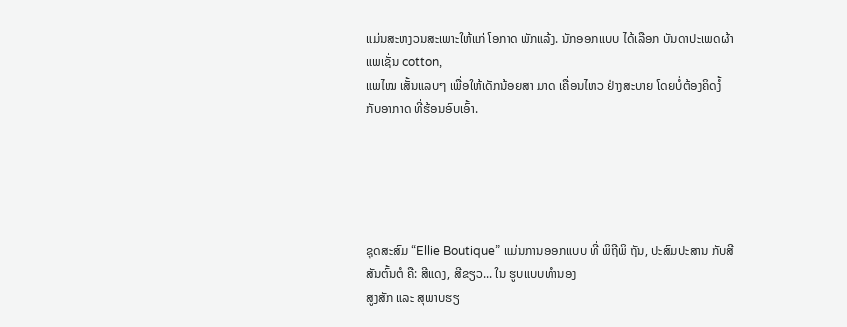ແມ່ນສະຫງວນສະເພາະໃຫ້ແກ່ ໂອກາດ ພັກແລ້ງ. ນັກອອກແບບ ໄດ້ເລືອກ ບັນດາປະເພດຜ້າ ແພເຊັ່ນ cotton,
ແພໄໝ ເສັ້ນແລບໆ ເພື່ອໃຫ້ເດັກນ້ອຍສາ ມາດ ເຄື່ອນໄຫວ ຢ່າງສະບາຍ ໂດຍບໍ່ຕ້ອງຄິດງໍ້ ກັບອາກາດ ທີ່ຮ້ອນອົບເອົ້າ.





ຊຸດສະສົມ “Ellie Boutique” ແມ່ນການອອກແບບ ທີ່ ພິຖີພິ ຖັນ, ປະສົມປະສານ ກັບສີສັນຕົ້ນຕໍ ຄື: ສີແດງ, ສີຂຽວ... ໃນ ຮູບແບບທຳນອງ
ສູງສັກ ແລະ ສຸພາບຮຽ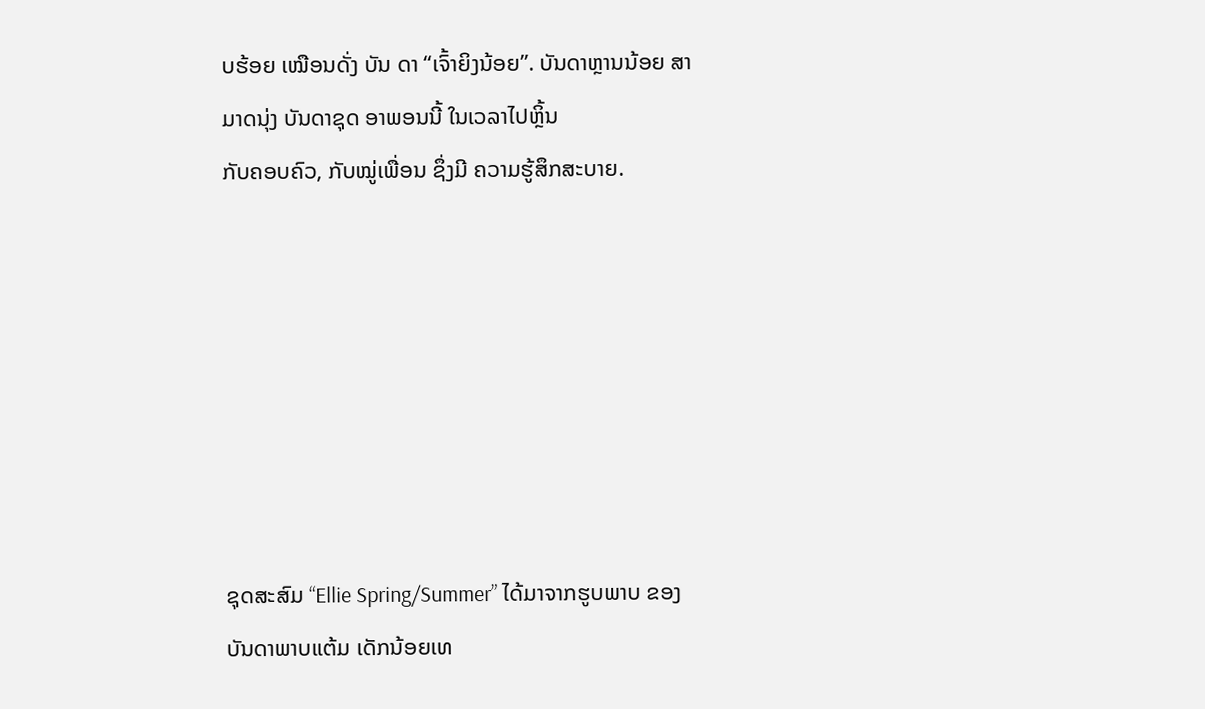ບຮ້ອຍ ເໝືອນດັ່ງ ບັນ ດາ “ເຈົ້າຍິງນ້ອຍ”. ບັນດາຫຼານນ້ອຍ ສາມາດນຸ່ງ ບັນດາຊຸດ ອາພອນນີ້ ໃນເວລາໄປຫຼິ້ນ
ກັບຄອບຄົວ, ກັບໝູ່ເພື່ອນ ຊຶ່ງມີ ຄວາມຮູ້ສຶກສະບາຍ.







ຊຸດສະສົມ “Ellie Spring/Summer” ໄດ້ມາຈາກຮູບພາບ ຂອງ ບັນດາພາບແຕ້ມ ເດັກນ້ອຍເທ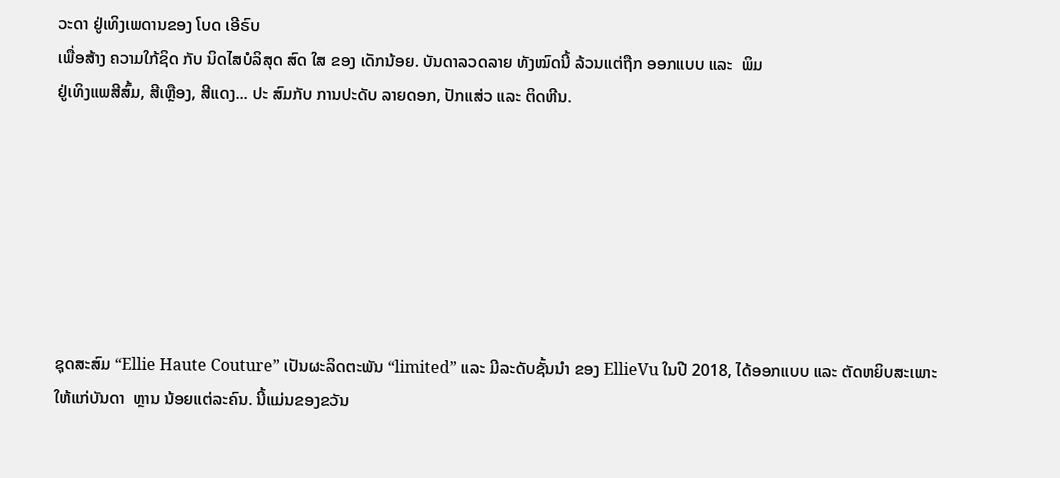ວະດາ ຢູ່ເທິງເພດານຂອງ ໂບດ ເອີຣົບ
ເພື່ອສ້າງ ຄວາມໃກ້ຊິດ ກັບ ນິດໄສບໍລິສຸດ ສົດ ໃສ ຂອງ ເດັກນ້ອຍ. ບັນດາລວດລາຍ ທັງໝົດນີ້ ລ້ວນແຕ່ຖືກ ອອກແບບ ແລະ  ພິມ
ຢູ່ເທິງແພສີສົ້ມ, ສີເຫຼືອງ, ສີແດງ... ປະ ສົມກັບ ການປະດັບ ລາຍດອກ, ປັກແສ່ວ ແລະ ຕິດຫີນ.







ຊຸດສະສົມ “Ellie Haute Couture” ເປັນຜະລິດຕະພັນ “limited” ແລະ ມີລະດັບຊັ້ນນຳ ຂອງ EllieVu ໃນປີ 2018, ໄດ້ອອກແບບ ແລະ ຕັດຫຍິບສະເພາະ ໃຫ້ແກ່ບັນດາ  ຫຼານ ນ້ອຍແຕ່ລະຄົນ. ນີ້ແມ່ນຂອງຂວັນ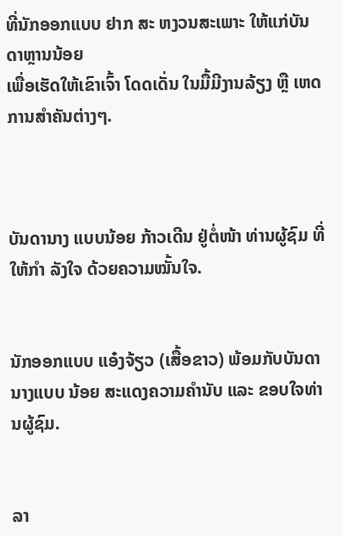ທີ່ນັກອອກແບບ ຢາກ ສະ ຫງວນສະເພາະ ໃຫ້ແກ່ບັນດາຫຼານນ້ອຍ
ເພື່ອເຮັດໃຫ້ເຂົາເຈົ້າ ໂດດເດັ່ນ ໃນມື້ມີງານລ້ຽງ ຫຼື ເຫດການສຳຄັນຕ່າງໆ.



ບັນດານາງ ແບບນ້ອຍ ກ້າວເດີນ ຢູ່ຕໍ່ໜ້າ ທ່ານຜູ້ຊົມ ທີ່ໃຫ້ກຳ ລັງໃຈ ດ້ວຍຄວາມໝັ້ນໃຈ.


ນັກອອກແບບ ແອ໋ງຈ້ຽວ (ເສື້ອຂາວ) ພ້ອມກັບບັນດານາງແບບ ນ້ອຍ ສະແດງຄວາມຄຳນັບ ແລະ ຂອບໃຈທ່ານຜູ້ຊົມ.


ລາ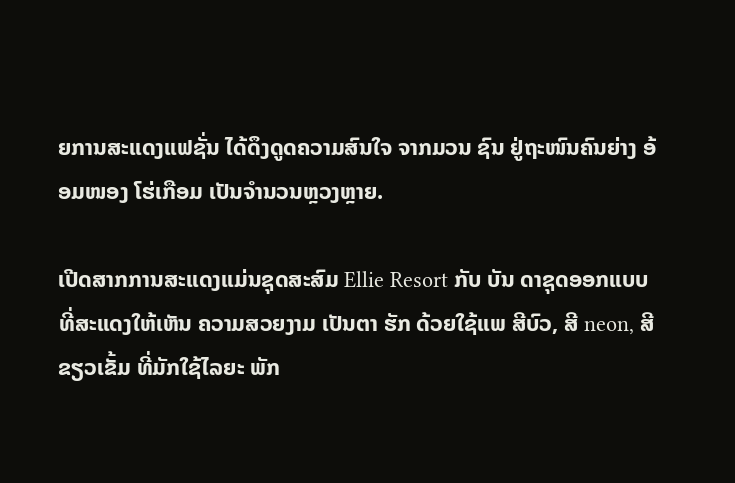ຍການສະແດງແຟຊັ່ນ ໄດ້ດຶງດູດຄວາມສົນໃຈ ຈາກມວນ ຊົນ ຢູ່ຖະໜົນຄົນຍ່າງ ອ້ອມໜອງ ໂຮ່ເກືອມ ເປັນຈຳນວນຫຼວງຫຼາຍ.

ເປີດສາກການສະແດງແມ່ນຊຸດສະສົມ Ellie Resort ກັບ ບັນ ດາຊຸດອອກແບບ ທີ່ສະແດງໃຫ້ເຫັນ ຄວາມສວຍງາມ ເປັນຕາ ຮັກ ດ້ວຍໃຊ້ແພ ສີບົວ, ສີ neon, ສີຂຽວເຂັ້ມ ທີ່ມັກໃຊ້ໄລຍະ ພັກ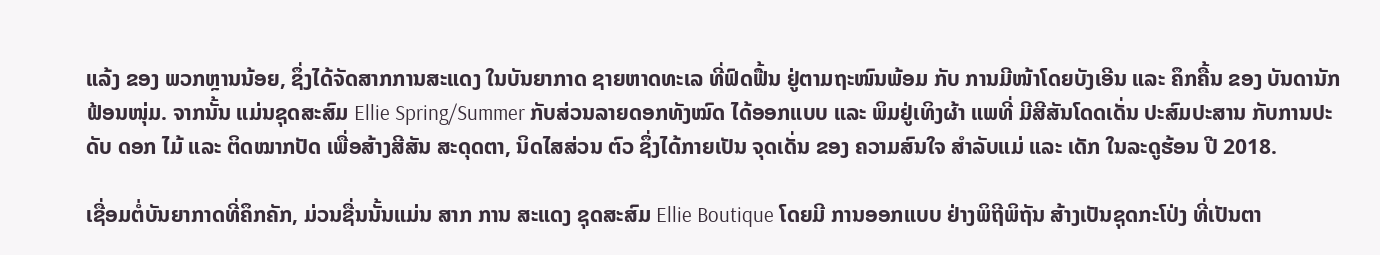ແລ້ງ ຂອງ ພວກຫຼານນ້ອຍ, ຊຶ່ງໄດ້ຈັດສາກການສະແດງ ໃນບັນຍາກາດ ຊາຍຫາດທະເລ ທີ່ຟົດຟື້ນ ຢູ່ຕາມຖະໜົນພ້ອມ ກັບ ການມີໜ້າໂດຍບັງເອີນ ແລະ ຄຶກຄື້ນ ຂອງ ບັນດານັກ ຟ້ອນໜຸ່ມ. ຈາກນັ້ນ ແມ່ນຊຸດສະສົມ Ellie Spring/Summer ກັບສ່ວນລາຍດອກທັງໝົດ ໄດ້ອອກແບບ ແລະ ພິມຢູ່ເທິງຜ້າ ແພທີ່ ມີສີສັນໂດດເດັ່ນ ປະສົມປະສານ ກັບການປະດັບ ດອກ ໄມ້ ແລະ ຕິດໝາກປັດ ເພື່ອສ້າງສີສັນ ສະດຸດຕາ, ນິດໄສສ່ວນ ຕົວ ຊຶ່ງໄດ້ກາຍເປັນ ຈຸດເດັ່ນ ຂອງ ຄວາມສົນໃຈ ສຳລັບແມ່ ແລະ ເດັກ ໃນລະດູຮ້ອນ ປີ 2018.

ເຊື່ອມຕໍ່ບັນຍາກາດທີ່ຄຶກຄັກ, ມ່ວນຊື່ນນັ້ນແມ່ນ ສາກ ການ ສະແດງ ຊຸດສະສົມ Ellie Boutique ໂດຍມີ ການອອກແບບ ຢ່າງພິຖີພິຖັນ ສ້າງເປັນຊຸດກະໂປ່ງ ທີ່ເປັນຕາ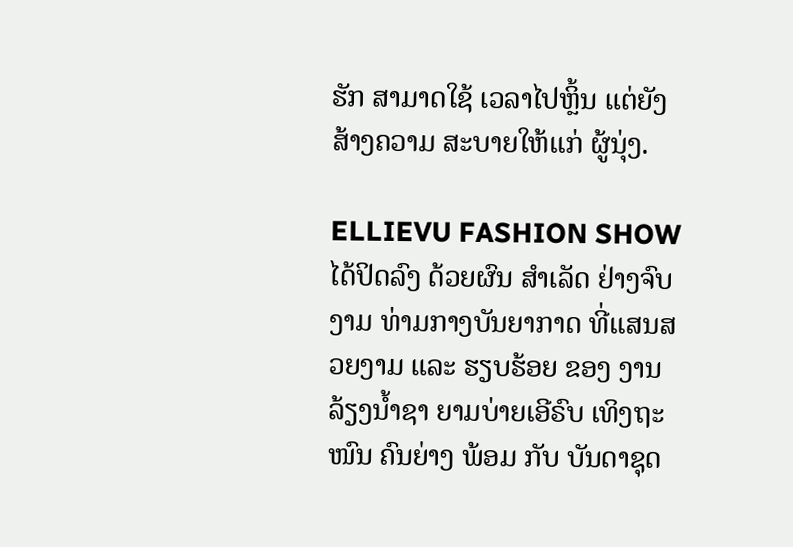ຮັກ ສາມາດໃຊ້ ເວລາໄປຫຼິ້ນ ແຕ່ຍັງ ສ້າງຄວາມ ສະບາຍໃຫ້ແກ່ ຜູ້ນຸ່ງ.

ELLIEVU FASHION SHOW ໄດ້ປິດລົງ ດ້ວຍຜົນ ສໍາເລັດ ຢ່າງຈົບງາມ ທ່າມກາງບັນຍາກາດ ທີ່ແສນສວຍງາມ ແລະ ຮຽບຮ້ອຍ ຂອງ ງານລ້ຽງນໍ້າຊາ ຍາມບ່າຍເອີຣົບ ເທິງຖະໜົນ ຄົນຍ່າງ ພ້ອມ ກັບ ບັນດາຊຸດ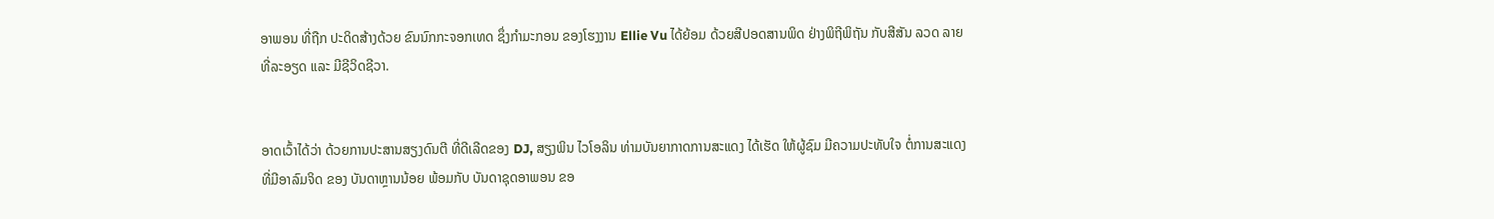ອາພອນ ທີ່ຖືກ ປະດິດສ້າງດ້ວຍ ຂົນນົກກະຈອກເທດ ຊຶ່ງກຳມະກອນ ຂອງໂຮງງານ Ellie Vu ໄດ້ຍ້ອມ ດ້ວຍສີປອດສານພິດ ຢ່າງພິຖີພິຖັນ ກັບສີສັນ ລວດ ລາຍ ທີ່ລະອຽດ ແລະ ມີຊີວິດຊີວາ.


ອາດເວົ້າໄດ້ວ່າ ດ້ວຍການປະສານສຽງດົນຕີ ທີ່ດີເລີດຂອງ DJ, ສຽງພິນ ໄວໂອລິນ ທ່າມບັນຍາກາດການສະແດງ ໄດ້ເຮັດ ໃຫ້ຜູ້ຊົມ ມີຄວາມປະທັບໃຈ ຕໍ່ການສະແດງ ທີ່ມີອາລົມຈິດ ຂອງ ບັນດາຫຼານນ້ອຍ ພ້ອມກັບ ບັນດາຊຸດອາພອນ ຂອ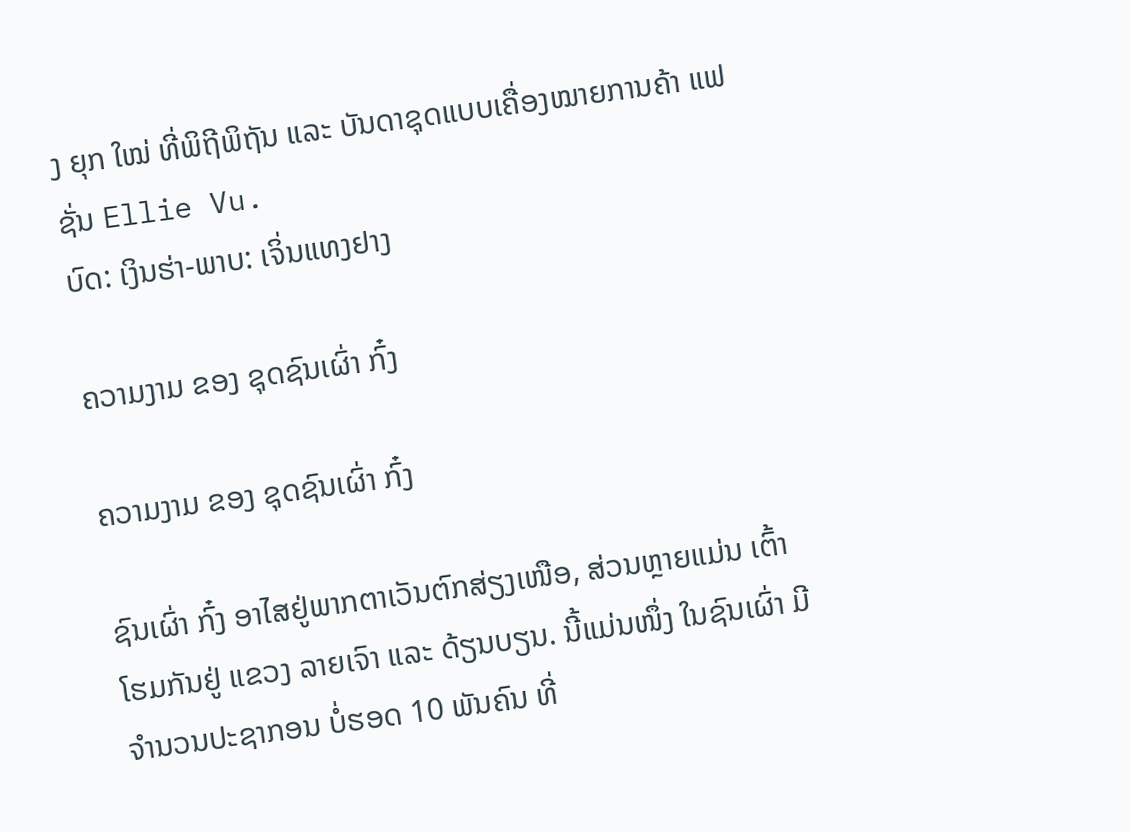ງ ຍຸກ ໃໝ່ ທີ່ພິຖີພິຖັນ ແລະ ບັນດາຊຸດແບບເຄື່ອງໝາຍການຄ້າ ແຟ ຊັ່ນ Ellie Vu.
ບົດ: ເງິນຮ່າ-ພາບ: ເຈິ່ນແທງຢາງ

ຄວາມງາມ ຂອງ ຊຸດຊົນເຜົ່າ ກົ໋ງ

ຄວາມງາມ ຂອງ ຊຸດຊົນເຜົ່າ ກົ໋ງ

ຊົນເຜົ່າ ກົ໋ງ ອາໄສຢູ່ພາກຕາເວັນຕົກສ່ຽງເໜືອ, ສ່ວນຫຼາຍແມ່ນ ເຕົ້າໂຮມກັນຢູ່ ແຂວງ ລາຍເຈົາ ແລະ ດ້ຽນບຽນ. ນີ້ແມ່ນໜຶ່ງ ໃນຊົນເຜົ່າ ມີຈຳນວນປະຊາກອນ ບໍ່ຮອດ 10 ພັນຄົນ ທີ່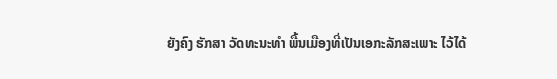ຍັງຄົງ ຮັກສາ ວັດທະນະທຳ ພື້ນເມືອງທີ່ເປັນເອກະລັກສະເພາະ ໄວ້ໄດ້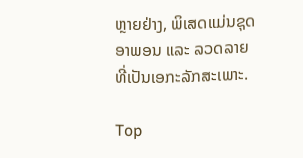ຫຼາຍຢ່າງ, ພິເສດແມ່ນຊຸດອາພອນ ແລະ ລວດລາຍ ທີ່ເປັນເອກະລັກສະເພາະ.

Top